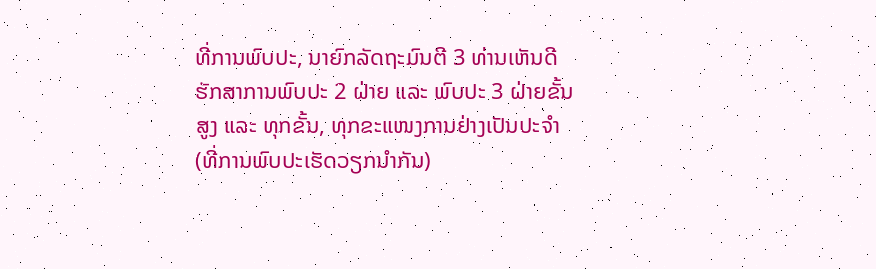ທີ່ການພົບປະ, ນາຍົກລັດຖະມົນຕີ 3 ທ່ານເຫັນດີຮັກສາການພົບປະ 2 ຝ່າຍ ແລະ ພົບປະ 3 ຝ່າຍຂັ້ນສູງ ແລະ ທຸກຂັ້ນ, ທຸກຂະແໜງການຢ່າງເປັນປະຈຳ
(ທີ່ການພົບປະເຮັດວຽກນຳກັນ)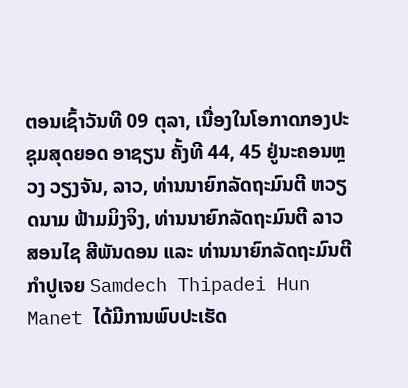ຕອນເຊົ້າວັນທີ 09 ຕຸລາ, ເນື່ອງໃນໂອກາດກອງປະຊຸມສຸດຍອດ ອາຊຽນ ຄັ້ງທີ 44, 45 ຢູ່ນະຄອນຫຼວງ ວຽງຈັນ, ລາວ, ທ່ານນາຍົກລັດຖະມົນຕີ ຫວຽດນາມ ຟ້າມມິງຈິງ, ທ່ານນາຍົກລັດຖະມົນຕີ ລາວ ສອນໄຊ ສີພັນດອນ ແລະ ທ່ານນາຍົກລັດຖະມົນຕີ ກຳປູເຈຍ Samdech Thipadei Hun Manet ໄດ້ມີການພົບປະເຮັດ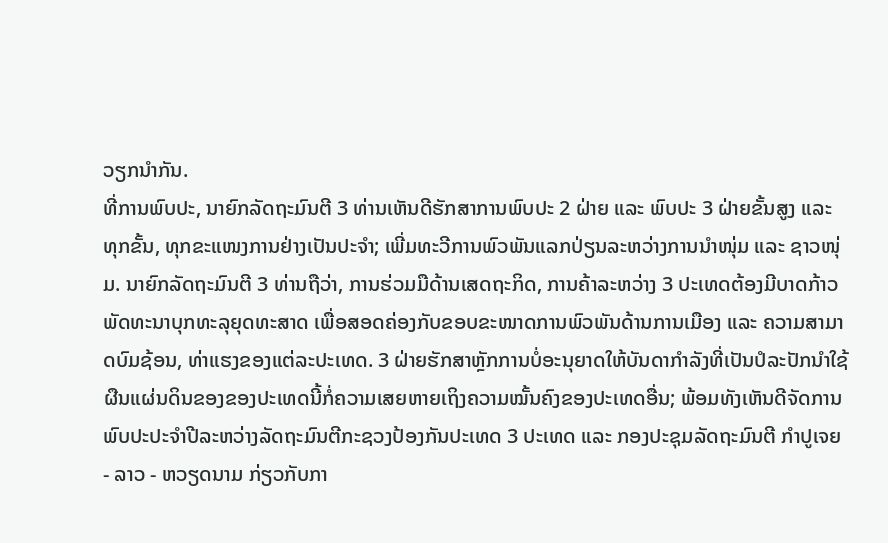ວຽກນຳກັນ.
ທີ່ການພົບປະ, ນາຍົກລັດຖະມົນຕີ 3 ທ່ານເຫັນດີຮັກສາການພົບປະ 2 ຝ່າຍ ແລະ ພົບປະ 3 ຝ່າຍຂັ້ນສູງ ແລະ ທຸກຂັ້ນ, ທຸກຂະແໜງການຢ່າງເປັນປະຈຳ; ເພີ່ມທະວີການພົວພັນແລກປ່ຽນລະຫວ່າງການນຳໜຸ່ມ ແລະ ຊາວໜຸ່ມ. ນາຍົກລັດຖະມົນຕີ 3 ທ່ານຖືວ່າ, ການຮ່ວມມືດ້ານເສດຖະກິດ, ການຄ້າລະຫວ່າງ 3 ປະເທດຕ້ອງມີບາດກ້າວພັດທະນາບຸກທະລຸຍຸດທະສາດ ເພື່ອສອດຄ່ອງກັບຂອບຂະໜາດການພົວພັນດ້ານການເມືອງ ແລະ ຄວາມສາມາດບົມຊ້ອນ, ທ່າແຮງຂອງແຕ່ລະປະເທດ. 3 ຝ່າຍຮັກສາຫຼັກການບໍ່ອະນຸຍາດໃຫ້ບັນດາກຳລັງທີ່ເປັນປໍລະປັກນຳໃຊ້ຜືນແຜ່ນດິນຂອງຂອງປະເທດນີ້ກໍ່ຄວາມເສຍຫາຍເຖິງຄວາມໝັ້ນຄົງຂອງປະເທດອື່ນ; ພ້ອມທັງເຫັນດີຈັດການພົບປະປະຈຳປີລະຫວ່າງລັດຖະມົນຕີກະຊວງປ້ອງກັນປະເທດ 3 ປະເທດ ແລະ ກອງປະຊຸມລັດຖະມົນຕີ ກຳປູເຈຍ - ລາວ - ຫວຽດນາມ ກ່ຽວກັບກາ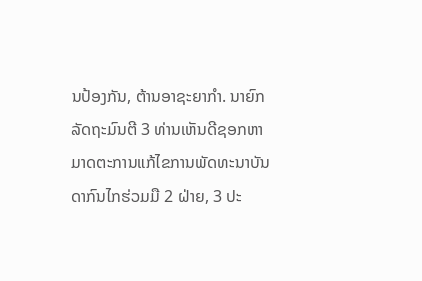ນປ້ອງກັນ, ຕ້ານອາຊະຍາກຳ. ນາຍົກລັດຖະມົນຕີ 3 ທ່ານເຫັນດີຊອກຫາມາດຕະການແກ້ໄຂການພັດທະນາບັນດາກົນໄກຮ່ວມມື 2 ຝ່າຍ, 3 ປະ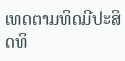ເທດຕາມທິດມີປະສິດທິ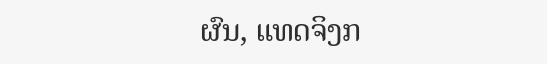ຜົນ, ແທດຈິງກ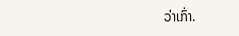ວ່າເກົ່າ.